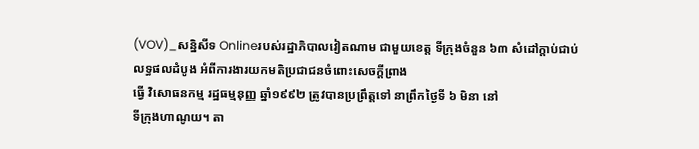(VOV)_សន្និសីទ Onlineរបស់រដ្ឋាភិបាលវៀតណាម ជាមួយខេត្ត ទីក្រុងចំនួន ៦៣ សំដៅក្ដាប់ជាប់លទ្ធផលដំបូង អំពីការងារយកមតិប្រជាជនចំពោះសេចក្ដីព្រាង
ធ្វើ វិសោធនកម្ម រដ្ឋធម្មនុញ្ញ ឆ្នាំ១៩៩២ ត្រូវបានប្រព្រឹត្តទៅ នាព្រឹកថ្ងៃទី ៦ មិនា នៅ
ទីក្រុងហាណូយ។ តា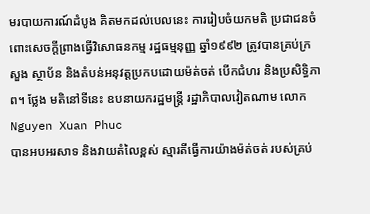មរបាយការណ៍ដំបូង គិតមកដល់បេលនេះ ការរៀបចំយកមតិ ប្រជាជនចំពោះសេចក្ដីព្រាងធ្វើវិសោធនកម្ម រដ្ឋធម្មនុញ្ញ ឆ្នាំ១៩៩២ ត្រូវបានគ្រប់ក្រ
សួង ស្ថាប័ន និងតំបន់អនុវត្តប្រកបដោយម៉ត់ចត់ បើកជំហរ និងប្រសិទ្ធិភាព។ ថ្លែង មតិនៅទីនេះ ឧបនាយករដ្ឋមន្ត្រី រដ្ឋាភិបាលវៀតណាម លោក Nguyen Xuan Phuc
បានអបអរសាទ និងវាយតំលៃខ្ពស់ ស្មារតីធ្វើការយ៉ាងម៉ត់ចត់ របស់គ្រប់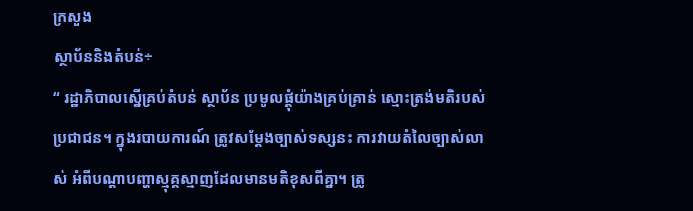ក្រសួង
ស្ថាប័ននិងតំបន់÷
“ រដ្ឋាភិបាលស្នើគ្រប់តំបន់ ស្ថាប័ន ប្រមូលផ្តុំយ៉ាងគ្រប់គ្រាន់ ស្មោះត្រង់មតិរបស់
ប្រជាជន។ ក្នុងរបាយការណ៍ ត្រូវសម្ដែងច្បាស់ទស្សនះ ការវាយតំលៃច្បាស់លាស់ អំពីបណ្ដាបញ្ហាស្មុគ្គស្មាញដែលមានមតិខុសពីគ្នា។ ត្រូ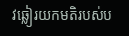វឆ្លៀរយកមតិរបស់ប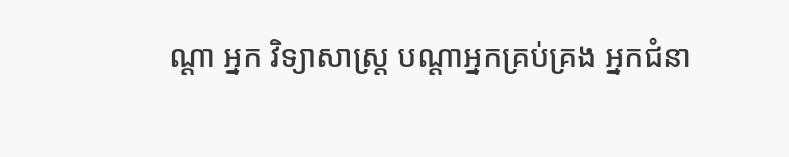ណ្ដា អ្នក វិទ្យាសាស្ត្រ បណ្ដាអ្នកគ្រប់គ្រង អ្នកជំនា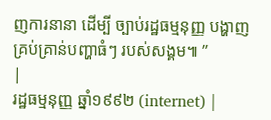ញការនានា ដើម្បី ច្បាប់រដ្ឋធម្មនុញ្ញ បង្ហាញ
គ្រប់គ្រាន់បញ្ហាធំៗ របស់សង្គម៕ ”
|
រដ្ឋធម្មនុញ្ញ ឆ្នាំ១៩៩២ (internet) |